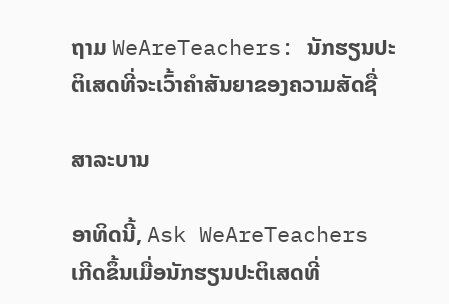ຖາມ WeAreTeachers: ນັກຮຽນປະຕິເສດທີ່ຈະເວົ້າຄໍາສັນຍາຂອງຄວາມສັດຊື່

ສາລະບານ

ອາທິດນີ້, Ask WeAreTeachers ເກີດຂຶ້ນເມື່ອນັກຮຽນປະຕິເສດທີ່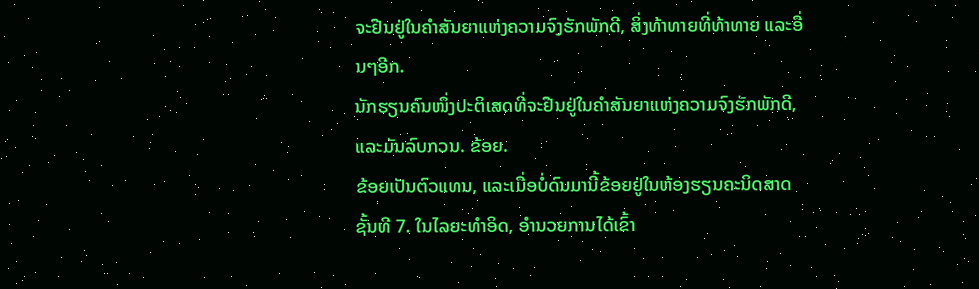ຈະຢືນຢູ່ໃນຄໍາສັນຍາແຫ່ງຄວາມຈົງຮັກພັກດີ, ສິ່ງທ້າທາຍທີ່ທ້າທາຍ ແລະອື່ນໆອີກ.
ນັກຮຽນຄົນໜຶ່ງປະຕິເສດທີ່ຈະຢືນຢູ່ໃນຄໍາສັນຍາແຫ່ງຄວາມຈົງຮັກພັກດີ, ແລະມັນລົບກວນ. ຂ້ອຍ.
ຂ້ອຍເປັນຕົວແທນ, ແລະເມື່ອບໍ່ດົນມານີ້ຂ້ອຍຢູ່ໃນຫ້ອງຮຽນຄະນິດສາດຊັ້ນທີ 7. ໃນໄລຍະທໍາອິດ, ອໍານວຍການໄດ້ເຂົ້າ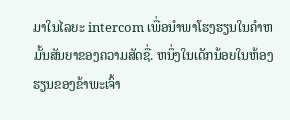ມາໃນໄລຍະ intercom ເພື່ອນໍາພາໂຮງຮຽນໃນຄໍາຫມັ້ນສັນຍາຂອງຄວາມສັດຊື່. ຫນຶ່ງໃນເດັກນ້ອຍໃນຫ້ອງຮຽນຂອງຂ້າພະເຈົ້າ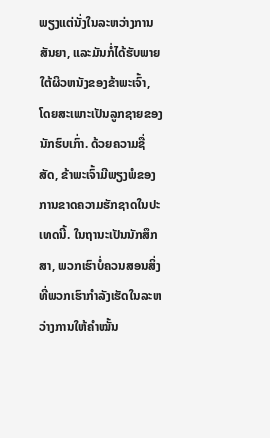ພຽງແຕ່ນັ່ງໃນລະຫວ່າງການສັນຍາ, ແລະມັນກໍ່ໄດ້ຮັບພາຍໃຕ້ຜິວຫນັງຂອງຂ້າພະເຈົ້າ, ໂດຍສະເພາະເປັນລູກຊາຍຂອງນັກຮົບເກົ່າ. ດ້ວຍຄວາມຊື່ສັດ, ຂ້າພະເຈົ້າມີພຽງພໍຂອງການຂາດຄວາມຮັກຊາດໃນປະເທດນີ້. ໃນຖານະເປັນນັກສຶກສາ, ພວກເຮົາບໍ່ຄວນສອນສິ່ງທີ່ພວກເຮົາກຳລັງເຮັດໃນລະຫວ່າງການໃຫ້ຄຳໝັ້ນ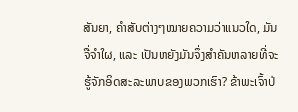ສັນຍາ, ຄຳສັບຕ່າງໆໝາຍຄວາມວ່າແນວໃດ, ມັນຈື່ຈຳໃຜ, ແລະ ເປັນຫຍັງມັນຈຶ່ງສຳຄັນຫລາຍທີ່ຈະຮູ້ຈັກອິດສະລະພາບຂອງພວກເຮົາ? ຂ້າພະເຈົ້າປ່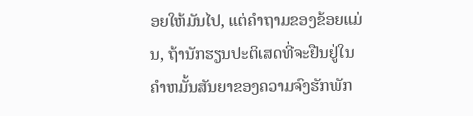ອຍໃຫ້ມັນໄປ, ແຕ່ຄໍາຖາມຂອງຂ້ອຍແມ່ນ, ຖ້ານັກຮຽນປະຕິເສດທີ່ຈະຢືນຢູ່ໃນຄໍາຫມັ້ນສັນຍາຂອງຄວາມຈົງຮັກພັກ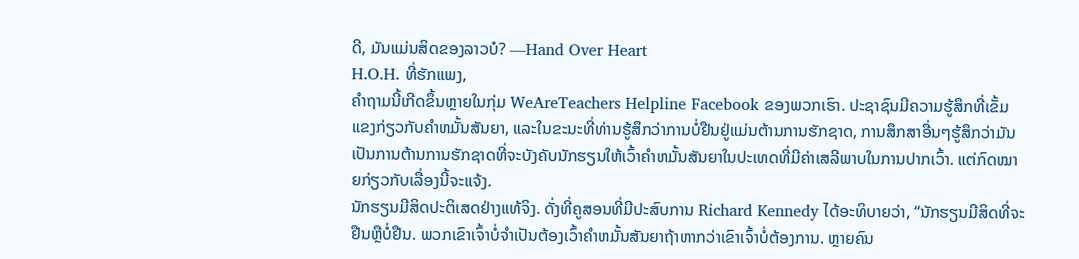ດີ, ມັນແມ່ນສິດຂອງລາວບໍ? —Hand Over Heart
H.O.H. ທີ່ຮັກແພງ,
ຄຳຖາມນີ້ເກີດຂຶ້ນຫຼາຍໃນກຸ່ມ WeAreTeachers Helpline Facebook ຂອງພວກເຮົາ. ປະຊາຊົນມີຄວາມຮູ້ສຶກທີ່ເຂັ້ມແຂງກ່ຽວກັບຄໍາຫມັ້ນສັນຍາ, ແລະໃນຂະນະທີ່ທ່ານຮູ້ສຶກວ່າການບໍ່ຢືນຢູ່ແມ່ນຕ້ານການຮັກຊາດ, ການສຶກສາອື່ນໆຮູ້ສຶກວ່າມັນເປັນການຕ້ານການຮັກຊາດທີ່ຈະບັງຄັບນັກຮຽນໃຫ້ເວົ້າຄໍາຫມັ້ນສັນຍາໃນປະເທດທີ່ມີຄ່າເສລີພາບໃນການປາກເວົ້າ. ແຕ່ກົດໝາຍກ່ຽວກັບເລື່ອງນີ້ຈະແຈ້ງ.
ນັກຮຽນມີສິດປະຕິເສດຢ່າງແທ້ຈິງ. ດັ່ງທີ່ຄູສອນທີ່ມີປະສົບການ Richard Kennedy ໄດ້ອະທິບາຍວ່າ, “ນັກຮຽນມີສິດທີ່ຈະຢືນຫຼືບໍ່ຢືນ. ພວກເຂົາເຈົ້າບໍ່ຈໍາເປັນຕ້ອງເວົ້າຄໍາຫມັ້ນສັນຍາຖ້າຫາກວ່າເຂົາເຈົ້າບໍ່ຕ້ອງການ. ຫຼາຍຄົນ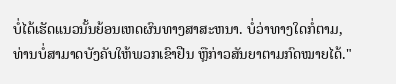ບໍ່ໄດ້ເຮັດແນວນັ້ນຍ້ອນເຫດຜົນທາງສາສະຫນາ. ບໍ່ວ່າທາງໃດກໍ່ຕາມ, ທ່ານບໍ່ສາມາດບັງຄັບໃຫ້ພວກເຂົາຢືນ ຫຼືກ່າວສັນຍາຕາມກົດໝາຍໄດ້."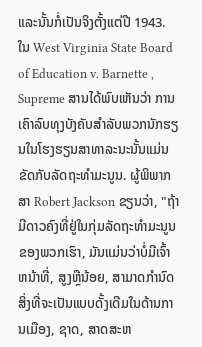ແລະນັ້ນກໍ່ເປັນຈິງຕັ້ງແຕ່ປີ 1943. ໃນ West Virginia State Board of Education v. Barnette , Supreme ສານໄດ້ພົບເຫັນວ່າ ການເຄົາລົບທຸງບັງຄັບສຳລັບພວກນັກຮຽນໃນໂຮງຮຽນສາທາລະນະນັ້ນແມ່ນຂັດກັບລັດຖະທຳມະນູນ. ຜູ້ພິພາກສາ Robert Jackson ຂຽນວ່າ, "ຖ້າມີດາວຄົງທີ່ຢູ່ໃນກຸ່ມລັດຖະທໍາມະນູນຂອງພວກເຮົາ, ມັນແມ່ນວ່າບໍ່ມີເຈົ້າຫນ້າທີ່, ສູງຫຼືນ້ອຍ, ສາມາດກໍານົດສິ່ງທີ່ຈະເປັນແບບດັ້ງເດີມໃນດ້ານການເມືອງ, ຊາດ, ສາດສະຫ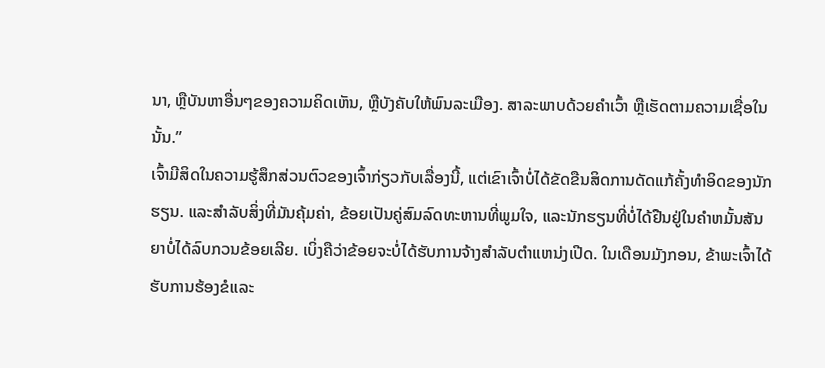ນາ, ຫຼືບັນຫາອື່ນໆຂອງຄວາມຄິດເຫັນ, ຫຼືບັງຄັບໃຫ້ພົນລະເມືອງ. ສາລະພາບດ້ວຍຄຳເວົ້າ ຫຼືເຮັດຕາມຄວາມເຊື່ອໃນນັ້ນ.”
ເຈົ້າມີສິດໃນຄວາມຮູ້ສຶກສ່ວນຕົວຂອງເຈົ້າກ່ຽວກັບເລື່ອງນີ້, ແຕ່ເຂົາເຈົ້າບໍ່ໄດ້ຂັດຂືນສິດການດັດແກ້ຄັ້ງທຳອິດຂອງນັກຮຽນ. ແລະສໍາລັບສິ່ງທີ່ມັນຄຸ້ມຄ່າ, ຂ້ອຍເປັນຄູ່ສົມລົດທະຫານທີ່ພູມໃຈ, ແລະນັກຮຽນທີ່ບໍ່ໄດ້ຢືນຢູ່ໃນຄໍາຫມັ້ນສັນຍາບໍ່ໄດ້ລົບກວນຂ້ອຍເລີຍ. ເບິ່ງຄືວ່າຂ້ອຍຈະບໍ່ໄດ້ຮັບການຈ້າງສໍາລັບຕໍາແຫນ່ງເປີດ. ໃນເດືອນມັງກອນ, ຂ້າພະເຈົ້າໄດ້ຮັບການຮ້ອງຂໍແລະ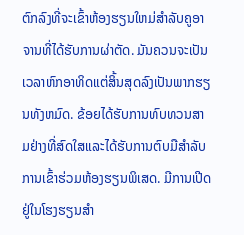ຕົກລົງທີ່ຈະເຂົ້າຫ້ອງຮຽນໃຫມ່ສໍາລັບຄູອາຈານທີ່ໄດ້ຮັບການຜ່າຕັດ. ມັນຄວນຈະເປັນເວລາຫົກອາທິດແຕ່ສິ້ນສຸດລົງເປັນພາກຮຽນທັງຫມົດ. ຂ້ອຍໄດ້ຮັບການທົບທວນສາມຢ່າງທີ່ສົດໃສແລະໄດ້ຮັບການຕົບມືສໍາລັບການເຂົ້າຮ່ວມຫ້ອງຮຽນພິເສດ. ມີການເປີດຢູ່ໃນໂຮງຮຽນສໍາ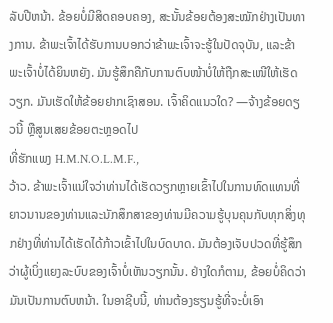ລັບປີຫນ້າ. ຂ້ອຍບໍ່ມີສິດຄອບຄອງ, ສະນັ້ນຂ້ອຍຕ້ອງສະໝັກຢ່າງເປັນທາງການ. ຂ້າພະເຈົ້າໄດ້ຮັບການບອກວ່າຂ້າພະເຈົ້າຈະຮູ້ໃນປັດຈຸບັນ, ແລະຂ້າພະເຈົ້າບໍ່ໄດ້ຍິນຫຍັງ. ມັນຮູ້ສຶກຄືກັບການຕົບໜ້າບໍ່ໃຫ້ຖືກສະເໜີໃຫ້ເຮັດວຽກ. ມັນເຮັດໃຫ້ຂ້ອຍຢາກເຊົາສອນ. ເຈົ້າຄິດແນວໃດ? —ຈ້າງຂ້ອຍດຽວນີ້ ຫຼືສູນເສຍຂ້ອຍຕະຫຼອດໄປ
ທີ່ຮັກແພງ H.M.N.O.L.M.F.,
ວ້າວ. ຂ້າພະເຈົ້າແນ່ໃຈວ່າທ່ານໄດ້ເຮັດວຽກຫຼາຍເຂົ້າໄປໃນການທົດແທນທີ່ຍາວນານຂອງທ່ານແລະນັກສຶກສາຂອງທ່ານມີຄວາມຮູ້ບຸນຄຸນກັບທຸກສິ່ງທຸກຢ່າງທີ່ທ່ານໄດ້ເຮັດໄດ້ກ້າວເຂົ້າໄປໃນບົດບາດ. ມັນຕ້ອງເຈັບປວດທີ່ຮູ້ສຶກວ່າຜູ້ເບິ່ງແຍງລະບົບຂອງເຈົ້າບໍ່ເຫັນວຽກນັ້ນ. ຢ່າງໃດກໍຕາມ, ຂ້ອຍບໍ່ຄິດວ່າມັນເປັນການຕົບຫນ້າ. ໃນອາຊີບນີ້, ທ່ານຕ້ອງຮຽນຮູ້ທີ່ຈະບໍ່ເອົາ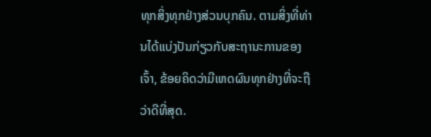ທຸກສິ່ງທຸກຢ່າງສ່ວນບຸກຄົນ. ຕາມສິ່ງທີ່ທ່ານໄດ້ແບ່ງປັນກ່ຽວກັບສະຖານະການຂອງເຈົ້າ, ຂ້ອຍຄິດວ່າມີເຫດຜົນທຸກຢ່າງທີ່ຈະຖືວ່າດີທີ່ສຸດ.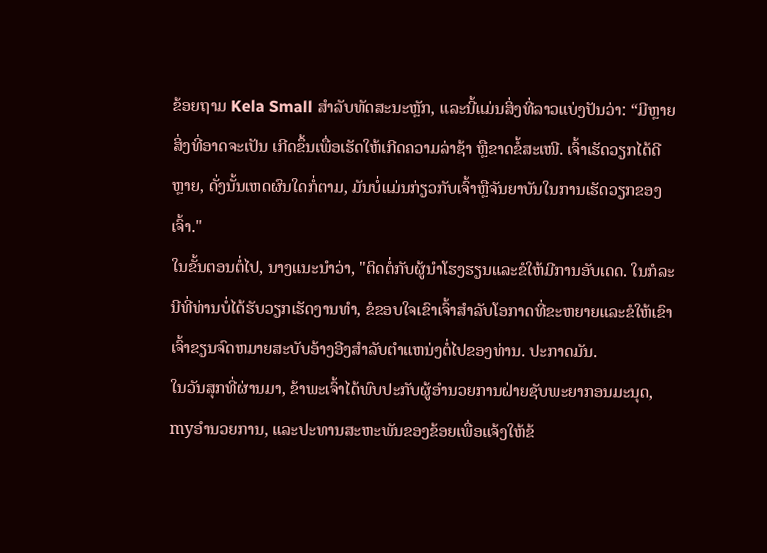ຂ້ອຍຖາມ Kela Small ສໍາລັບທັດສະນະຫຼັກ, ແລະນີ້ແມ່ນສິ່ງທີ່ລາວແບ່ງປັນວ່າ: “ມີຫຼາຍສິ່ງທີ່ອາດຈະເປັນ ເກີດຂຶ້ນເພື່ອເຮັດໃຫ້ເກີດຄວາມລ່າຊ້າ ຫຼືຂາດຂໍ້ສະເໜີ. ເຈົ້າເຮັດວຽກໄດ້ດີຫຼາຍ, ດັ່ງນັ້ນເຫດຜົນໃດກໍ່ຕາມ, ມັນບໍ່ແມ່ນກ່ຽວກັບເຈົ້າຫຼືຈັນຍາບັນໃນການເຮັດວຽກຂອງເຈົ້າ."
ໃນຂັ້ນຕອນຕໍ່ໄປ, ນາງແນະນໍາວ່າ, "ຕິດຕໍ່ກັບຜູ້ນໍາໂຮງຮຽນແລະຂໍໃຫ້ມີການອັບເດດ. ໃນກໍລະນີທີ່ທ່ານບໍ່ໄດ້ຮັບວຽກເຮັດງານທໍາ, ຂໍຂອບໃຈເຂົາເຈົ້າສໍາລັບໂອກາດທີ່ຂະຫຍາຍແລະຂໍໃຫ້ເຂົາເຈົ້າຂຽນຈົດຫມາຍສະບັບອ້າງອີງສໍາລັບຕໍາແຫນ່ງຕໍ່ໄປຂອງທ່ານ. ປະກາດມັນ.
ໃນວັນສຸກທີ່ຜ່ານມາ, ຂ້າພະເຈົ້າໄດ້ພົບປະກັບຜູ້ອໍານວຍການຝ່າຍຊັບພະຍາກອນມະນຸດ, myອໍານວຍການ, ແລະປະທານສະຫະພັນຂອງຂ້ອຍເພື່ອແຈ້ງໃຫ້ຂ້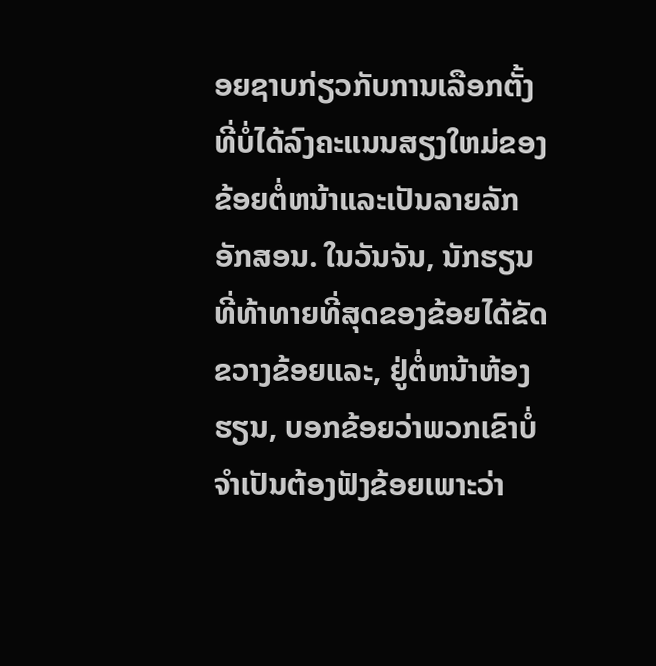ອຍຊາບກ່ຽວກັບການເລືອກຕັ້ງທີ່ບໍ່ໄດ້ລົງຄະແນນສຽງໃຫມ່ຂອງຂ້ອຍຕໍ່ຫນ້າແລະເປັນລາຍລັກອັກສອນ. ໃນວັນຈັນ, ນັກຮຽນທີ່ທ້າທາຍທີ່ສຸດຂອງຂ້ອຍໄດ້ຂັດຂວາງຂ້ອຍແລະ, ຢູ່ຕໍ່ຫນ້າຫ້ອງຮຽນ, ບອກຂ້ອຍວ່າພວກເຂົາບໍ່ຈໍາເປັນຕ້ອງຟັງຂ້ອຍເພາະວ່າ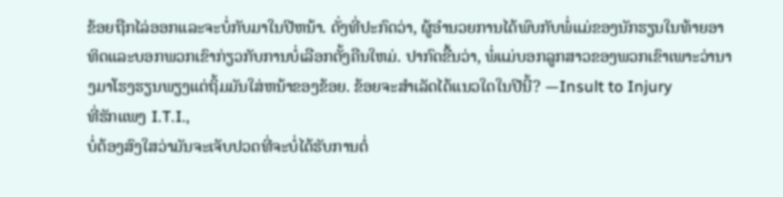ຂ້ອຍຖືກໄລ່ອອກແລະຈະບໍ່ກັບມາໃນປີຫນ້າ. ດັ່ງທີ່ປະກົດວ່າ, ຜູ້ອໍານວຍການໄດ້ພົບກັບພໍ່ແມ່ຂອງນັກຮຽນໃນທ້າຍອາທິດແລະບອກພວກເຂົາກ່ຽວກັບການບໍ່ເລືອກຕັ້ງຄືນໃຫມ່. ປາກົດຂື້ນວ່າ, ພໍ່ແມ່ບອກລູກສາວຂອງພວກເຂົາເພາະວ່ານາງມາໂຮງຮຽນພຽງແຕ່ຖິ້ມມັນໃສ່ຫນ້າຂອງຂ້ອຍ. ຂ້ອຍຈະສຳເລັດໄດ້ແນວໃດໃນປີນີ້? —Insult to Injury
ທີ່ຮັກແພງ I.T.I.,
ບໍ່ຕ້ອງສົງໃສວ່າມັນຈະເຈັບປວດທີ່ຈະບໍ່ໄດ້ຮັບການຕໍ່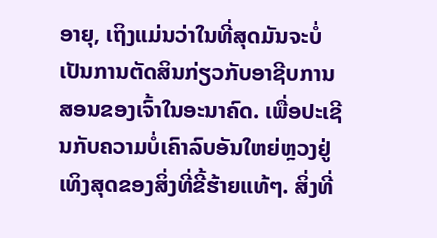ອາຍຸ, ເຖິງແມ່ນວ່າໃນທີ່ສຸດມັນຈະບໍ່ເປັນການຕັດສິນກ່ຽວກັບອາຊີບການສອນຂອງເຈົ້າໃນອະນາຄົດ. ເພື່ອປະເຊີນກັບຄວາມບໍ່ເຄົາລົບອັນໃຫຍ່ຫຼວງຢູ່ເທິງສຸດຂອງສິ່ງທີ່ຂີ້ຮ້າຍແທ້ໆ. ສິ່ງທີ່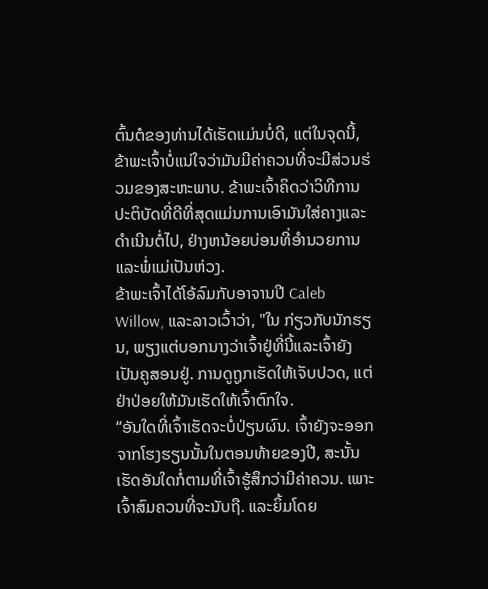ຕົ້ນຕໍຂອງທ່ານໄດ້ເຮັດແມ່ນບໍ່ດີ, ແຕ່ໃນຈຸດນີ້, ຂ້າພະເຈົ້າບໍ່ແນ່ໃຈວ່າມັນມີຄ່າຄວນທີ່ຈະມີສ່ວນຮ່ວມຂອງສະຫະພາບ. ຂ້າພະເຈົ້າຄິດວ່າວິທີການປະຕິບັດທີ່ດີທີ່ສຸດແມ່ນການເອົາມັນໃສ່ຄາງແລະດໍາເນີນຕໍ່ໄປ, ຢ່າງຫນ້ອຍບ່ອນທີ່ອໍານວຍການແລະພໍ່ແມ່ເປັນຫ່ວງ.
ຂ້າພະເຈົ້າໄດ້ໂອ້ລົມກັບອາຈານປີ Caleb Willow, ແລະລາວເວົ້າວ່າ, "ໃນ ກ່ຽວກັບນັກຮຽນ, ພຽງແຕ່ບອກນາງວ່າເຈົ້າຢູ່ທີ່ນີ້ແລະເຈົ້າຍັງເປັນຄູສອນຢູ່. ການດູຖູກເຮັດໃຫ້ເຈັບປວດ, ແຕ່ຢ່າປ່ອຍໃຫ້ມັນເຮັດໃຫ້ເຈົ້າຕົກໃຈ.
“ອັນໃດທີ່ເຈົ້າເຮັດຈະບໍ່ປ່ຽນຜົນ. ເຈົ້າຍັງຈະອອກຈາກໂຮງຮຽນນັ້ນໃນຕອນທ້າຍຂອງປີ, ສະນັ້ນເຮັດອັນໃດກໍ່ຕາມທີ່ເຈົ້າຮູ້ສຶກວ່າມີຄ່າຄວນ. ເພາະເຈົ້າສົມຄວນທີ່ຈະນັບຖື. ແລະຍິ້ມໂດຍ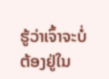ຮູ້ວ່າເຈົ້າຈະບໍ່ຕ້ອງຢູ່ໃນ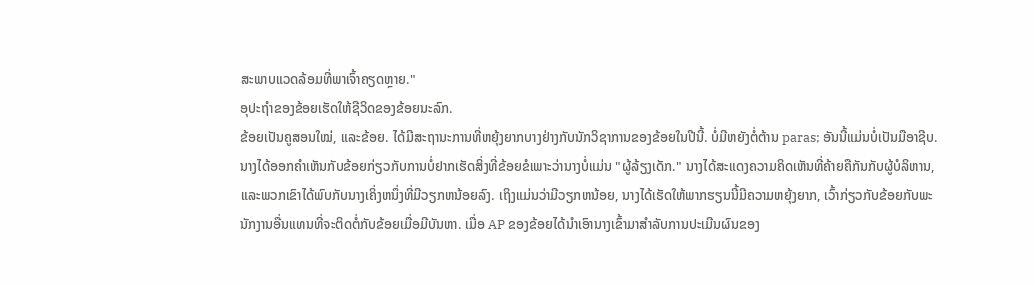ສະພາບແວດລ້ອມທີ່ພາເຈົ້າຄຽດຫຼາຍ."
ອຸປະຖໍາຂອງຂ້ອຍເຮັດໃຫ້ຊີວິດຂອງຂ້ອຍນະລົກ.
ຂ້ອຍເປັນຄູສອນໃໝ່, ແລະຂ້ອຍ. ໄດ້ມີສະຖານະການທີ່ຫຍຸ້ງຍາກບາງຢ່າງກັບນັກວິຊາການຂອງຂ້ອຍໃນປີນີ້. ບໍ່ມີຫຍັງຕໍ່ຕ້ານ paras; ອັນນີ້ແມ່ນບໍ່ເປັນມືອາຊີບ. ນາງໄດ້ອອກຄໍາເຫັນກັບຂ້ອຍກ່ຽວກັບການບໍ່ຢາກເຮັດສິ່ງທີ່ຂ້ອຍຂໍເພາະວ່ານາງບໍ່ແມ່ນ "ຜູ້ລ້ຽງເດັກ." ນາງໄດ້ສະແດງຄວາມຄິດເຫັນທີ່ຄ້າຍຄືກັນກັບຜູ້ບໍລິຫານ, ແລະພວກເຂົາໄດ້ພົບກັບນາງເຄິ່ງຫນຶ່ງທີ່ມີວຽກຫນ້ອຍລົງ. ເຖິງແມ່ນວ່າມີວຽກຫນ້ອຍ, ນາງໄດ້ເຮັດໃຫ້ພາກຮຽນນີ້ມີຄວາມຫຍຸ້ງຍາກ, ເວົ້າກ່ຽວກັບຂ້ອຍກັບພະນັກງານອື່ນແທນທີ່ຈະຕິດຕໍ່ກັບຂ້ອຍເມື່ອມີບັນຫາ. ເມື່ອ AP ຂອງຂ້ອຍໄດ້ນໍາເອົານາງເຂົ້າມາສໍາລັບການປະເມີນຜົນຂອງ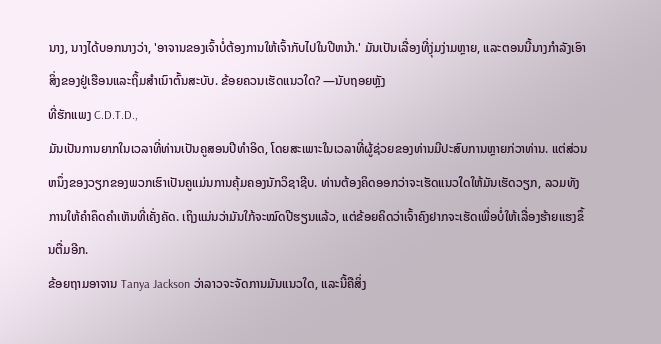ນາງ, ນາງໄດ້ບອກນາງວ່າ, 'ອາຈານຂອງເຈົ້າບໍ່ຕ້ອງການໃຫ້ເຈົ້າກັບໄປໃນປີຫນ້າ.' ມັນເປັນເລື່ອງທີ່ງຸ່ມງ່າມຫຼາຍ, ແລະຕອນນີ້ນາງກໍາລັງເອົາສິ່ງຂອງຢູ່ເຮືອນແລະຖິ້ມສໍາເນົາຕົ້ນສະບັບ. ຂ້ອຍຄວນເຮັດແນວໃດ? —ນັບຖອຍຫຼັງ
ທີ່ຮັກແພງ C.D.T.D.,
ມັນເປັນການຍາກໃນເວລາທີ່ທ່ານເປັນຄູສອນປີທໍາອິດ, ໂດຍສະເພາະໃນເວລາທີ່ຜູ້ຊ່ວຍຂອງທ່ານມີປະສົບການຫຼາຍກ່ວາທ່ານ. ແຕ່ສ່ວນຫນຶ່ງຂອງວຽກຂອງພວກເຮົາເປັນຄູແມ່ນການຄຸ້ມຄອງນັກວິຊາຊີບ. ທ່ານຕ້ອງຄິດອອກວ່າຈະເຮັດແນວໃດໃຫ້ມັນເຮັດວຽກ, ລວມທັງການໃຫ້ຄໍາຄຶດຄໍາເຫັນທີ່ເຄັ່ງຄັດ. ເຖິງແມ່ນວ່າມັນໃກ້ຈະໝົດປີຮຽນແລ້ວ, ແຕ່ຂ້ອຍຄິດວ່າເຈົ້າຄົງຢາກຈະເຮັດເພື່ອບໍ່ໃຫ້ເລື່ອງຮ້າຍແຮງຂຶ້ນຕື່ມອີກ.
ຂ້ອຍຖາມອາຈານ Tanya Jackson ວ່າລາວຈະຈັດການມັນແນວໃດ, ແລະນີ້ຄືສິ່ງ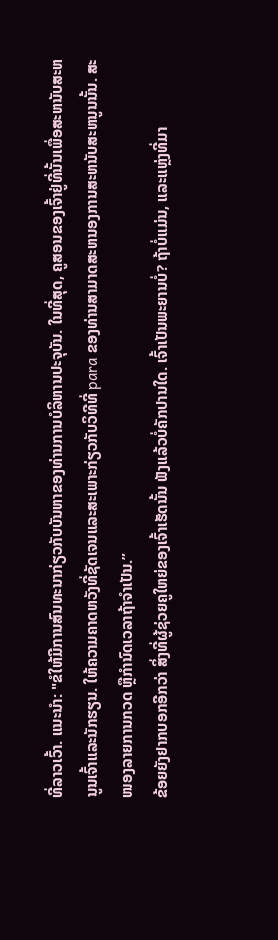ທີ່ລາວເວົ້າ. ແນະນໍາ: "ຂໍໃຫ້ມີການສົນທະນາກ່ຽວກັບບັນຫາຂອງທ່ານການບໍລິຫານປະຈຸບັນ. ໃນທີ່ສຸດ, ຄູສອນຂອງເຈົ້າຢູ່ທີ່ນັ້ນເພື່ອສະຫນັບສະຫນູນເຈົ້າແລະນັກຮຽນ. ໃຫ້ຄວາມຄາດຫວັງທີ່ຊັດເຈນແລະສະເພາະກ່ຽວກັບວິທີທີ່ para ຂອງທ່ານສາມາດສະຫນອງການສະຫນັບສະຫນູນນັ້ນ. ສະໜອງລາຍການກວດ ຫຼືກຳນົດເວລາຖ້າຈຳເປັນ.”
ຂ້ອຍຍັງຢາກບອກອີກວ່າ ສິ່ງທີ່ຜູ້ຊ່ວຍຄູໃຫຍ່ຂອງເຈົ້າເຮັດນັ້ນ ຟັງແລ້ວບໍ່ຄັກປານໃດ. ເຈົ້າເປັນພະຍານບໍ່? ຖ້າບໍ່ແມ່ນ, ແລະແຫຼ່ງທີ່ມາ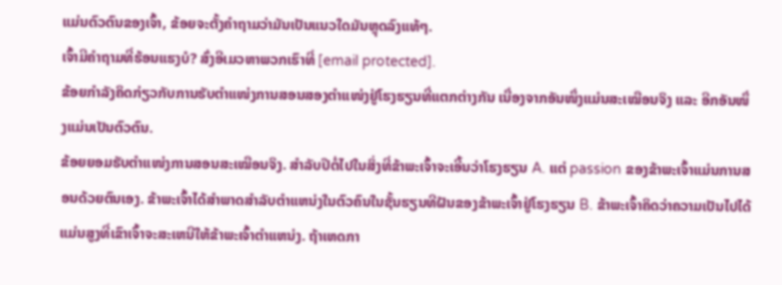ແມ່ນຕົວຕົນຂອງເຈົ້າ, ຂ້ອຍຈະຕັ້ງຄໍາຖາມວ່າມັນເປັນແນວໃດມັນຫຼຸດລົງແທ້ໆ.
ເຈົ້າມີຄໍາຖາມທີ່ຮ້ອນແຮງບໍ? ສົ່ງອີເມວຫາພວກເຮົາທີ່ [email protected].
ຂ້ອຍກຳລັງຄິດກ່ຽວກັບການຮັບຕໍາແໜ່ງການສອນສອງຕໍາແໜ່ງຢູ່ໂຮງຮຽນທີ່ແຕກຕ່າງກັນ ເນື່ອງຈາກອັນໜຶ່ງແມ່ນສະເໝືອນຈິງ ແລະ ອີກອັນໜຶ່ງແມ່ນເປັນຕົວຕົນ.
ຂ້ອຍຍອມຮັບຕຳແໜ່ງການສອນສະເໝືອນຈິງ. ສໍາລັບປີຕໍ່ໄປໃນສິ່ງທີ່ຂ້າພະເຈົ້າຈະເອີ້ນວ່າໂຮງຮຽນ A. ແຕ່ passion ຂອງຂ້າພະເຈົ້າແມ່ນການສອນດ້ວຍຕົນເອງ. ຂ້າພະເຈົ້າໄດ້ສໍາພາດສໍາລັບຕໍາແຫນ່ງໃນຕົວຄົນໃນຊັ້ນຮຽນທີຝັນຂອງຂ້າພະເຈົ້າຢູ່ໂຮງຮຽນ B. ຂ້າພະເຈົ້າຄິດວ່າຄວາມເປັນໄປໄດ້ແມ່ນສູງທີ່ເຂົາເຈົ້າຈະສະເຫນີໃຫ້ຂ້າພະເຈົ້າຕໍາແຫນ່ງ. ຖ້າເຫດກາ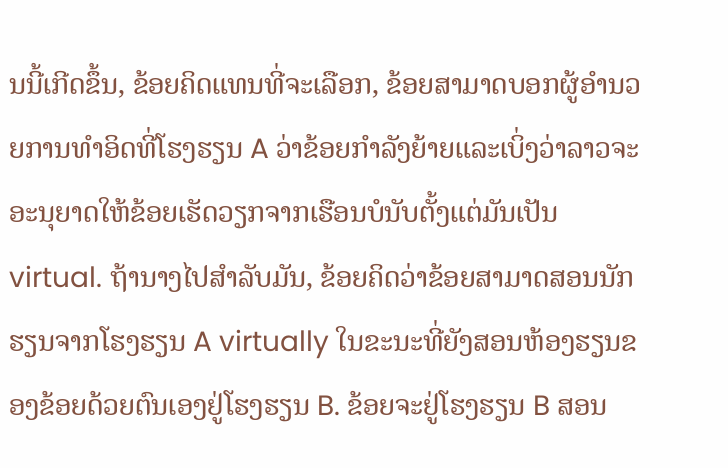ນນີ້ເກີດຂຶ້ນ, ຂ້ອຍຄິດແທນທີ່ຈະເລືອກ, ຂ້ອຍສາມາດບອກຜູ້ອໍານວຍການທໍາອິດທີ່ໂຮງຮຽນ A ວ່າຂ້ອຍກໍາລັງຍ້າຍແລະເບິ່ງວ່າລາວຈະອະນຸຍາດໃຫ້ຂ້ອຍເຮັດວຽກຈາກເຮືອນບໍນັບຕັ້ງແຕ່ມັນເປັນ virtual. ຖ້ານາງໄປສໍາລັບມັນ, ຂ້ອຍຄິດວ່າຂ້ອຍສາມາດສອນນັກຮຽນຈາກໂຮງຮຽນ A virtually ໃນຂະນະທີ່ຍັງສອນຫ້ອງຮຽນຂອງຂ້ອຍດ້ວຍຕົນເອງຢູ່ໂຮງຮຽນ B. ຂ້ອຍຈະຢູ່ໂຮງຮຽນ B ສອນ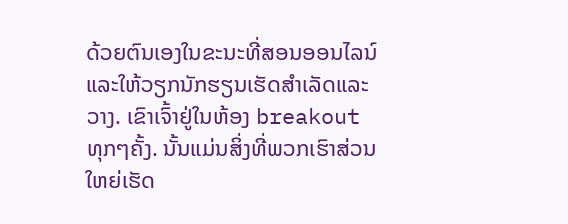ດ້ວຍຕົນເອງໃນຂະນະທີ່ສອນອອນໄລນ໌ແລະໃຫ້ວຽກນັກຮຽນເຮັດສໍາເລັດແລະວາງ. ເຂົາເຈົ້າຢູ່ໃນຫ້ອງ breakout ທຸກໆຄັ້ງ. ນັ້ນແມ່ນສິ່ງທີ່ພວກເຮົາສ່ວນໃຫຍ່ເຮັດ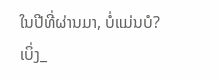ໃນປີທີ່ຜ່ານມາ, ບໍ່ແມ່ນບໍ?
ເບິ່ງ_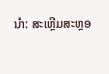ນຳ: ສະເຫຼີມສະຫຼອ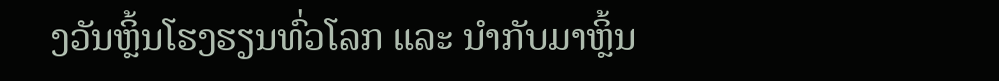ງວັນຫຼິ້ນໂຮງຮຽນທົ່ວໂລກ ແລະ ນຳກັບມາຫຼິ້ນ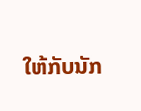ໃຫ້ກັບນັກ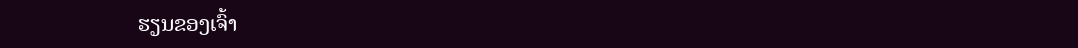ຮຽນຂອງເຈົ້າ